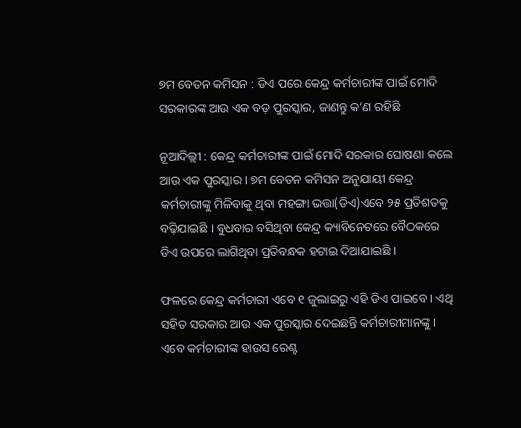୭ମ ବେତନ କମିସନ : ଡିଏ ପରେ କେନ୍ଦ୍ର କର୍ମଚାରୀଙ୍କ ପାଇଁ ମୋଦି ସରକାରଙ୍କ ଆଉ ଏକ ବଡ଼ ପୁରସ୍କାର, ଜାଣନ୍ତୁ କ’ଣ ରହିଛି

ନୂଆଦିଲ୍ଲୀ : କେନ୍ଦ୍ର କର୍ମଚାରୀଙ୍କ ପାଇଁ ମୋଦି ସରକାର ଘୋଷଣା କଲେ ଆଉ ଏକ ପୁରସ୍କାର । ୭ମ ବେତନ କମିସନ ଅନୁଯାୟୀ କେନ୍ଦ୍ର କର୍ମଚାରୀଙ୍କୁ ମିଳିବାକୁ ଥିବା ମହଙ୍ଗା ଭତ୍ତା(ଡିଏ)ଏବେ ୨୫ ପ୍ରତିଶତକୁ ବଢ଼ିଯାଇଛି । ବୁଧବାର ବସିଥିବା କେନ୍ଦ୍ର କ୍ୟାବିନେଟରେ ବୈଠକରେ ଡିଏ ଉପରେ ଲାଗିଥିବା ପ୍ରତିବନ୍ଧକ ହଟାଇ ଦିଆଯାଇଛି ।

ଫଳରେ କେନ୍ଦ୍ର କର୍ମଚାରୀ ଏବେ ୧ ଜୁଲାଇରୁ ଏହି ଡିଏ ପାଇବେ । ଏଥି ସହିତ ସରକାର ଆଉ ଏକ ପୁରସ୍କାର ଦେଇଛନ୍ତି କର୍ମଚାରୀମାନଙ୍କୁ । ଏବେ କର୍ମଚାରୀଙ୍କ ହାଉସ ରେଣ୍ଟ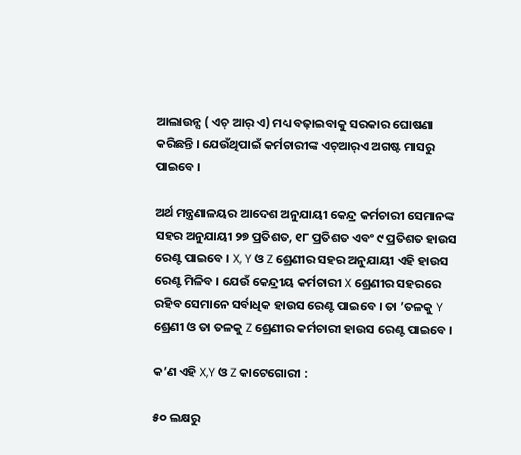ଆଲାଉନ୍ସ ( ଏଚ୍‌ ଆର୍‌ ଏ) ମଧ୍ୟ ବଢ଼ାଇବାକୁ ସରକାର ଘୋଷଣା କରିଛନ୍ତି । ଯେଉଁଥିପାଇଁ କର୍ମଚାରୀଙ୍କ ଏଚ୍‌ଆର୍‌ଏ ଅଗଷ୍ଟ ମାସରୁ ପାଇବେ ।

ଅର୍ଥ ମନ୍ତ୍ରଣାଳୟର ଆଦେଶ ଅନୁଯାୟୀ କେନ୍ଦ୍ର କର୍ମଚାରୀ ସେମାନଙ୍କ ସହର ଅନୁଯାୟୀ ୨୭ ପ୍ରତିଶତ, ୧୮ ପ୍ରତିଶତ ଏବଂ ୯ ପ୍ରତିଶତ ହାଉସ ରେଣ୍ଟ ପାଇବେ । X, Y ଓ Z ଶ୍ରେଣୀର ସହର ଅନୁଯାୟୀ ଏହି ହାଉସ ରେଣ୍ଟ ମିଳିବ । ଯେଉଁ କେନ୍ଦ୍ରୀୟ କର୍ମଚାରୀ X ଶ୍ରେଣୀର ସହରରେ ରହିବ ସେମାନେ ସର୍ବାଧିକ ହାଉସ ରେଣ୍ଟ ପାଇବେ । ତା ’ତଳକୁ Y ଶ୍ରେଣୀ ଓ ତା ତଳକୁ Z ଶ୍ରେଣୀର କର୍ମଚାରୀ ହାଉସ ରେଣ୍ଟ ପାଇବେ ।

କ’ଣ ଏହି X,Y ଓ Z କାଟେଗୋରୀ :

୫୦ ଲକ୍ଷରୁ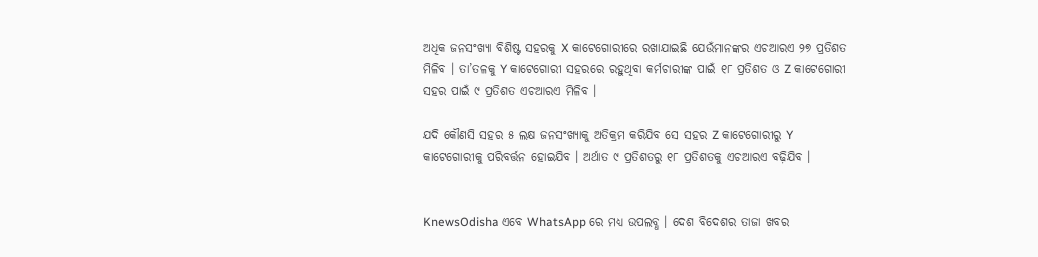ଅଧିକ ଜନସଂଖ୍ୟା ବିଶିଷ୍ଟ ସହରକୁ X କାଟେଗୋରୀରେ ରଖାଯାଇଛି ଯେଉଁମାନଙ୍କର ଏଚଆରଏ ୨୭ ପ୍ରତିଶତ ମିଳିବ । ତା’ତଳକୁ Y କାଟେଗୋରୀ ସହରରେ ରହୁଥିବା କର୍ମଚାରୀଙ୍କ ପାଇଁ ୧୮ ପ୍ରତିଶତ ଓ Z କାଟେଗୋରୀ ସହର ପାଇଁ ୯ ପ୍ରତିଶତ ଏଚଆରଏ ମିଳିବ ।

ଯଦି କୌଣସି ସହର ୫ ଲକ୍ଷ ଜନସଂଖ୍ୟାକୁ ଅତିକ୍ରମ କରିଯିବ ସେ ସହର Z କାଟେଗୋରୀରୁ Y କାଟେଗୋରୀକୁ ପରିବର୍ତ୍ତନ ହୋଇଯିବ । ଅର୍ଥାତ ୯ ପ୍ରତିଶତରୁ ୧୮ ପ୍ରତିଶତକୁ ଏଚଆରଏ ବଢ଼ିଯିବ ।


KnewsOdisha ଏବେ WhatsApp ରେ ମଧ୍ୟ ଉପଲବ୍ଧ । ଦେଶ ବିଦେଶର ତାଜା ଖବର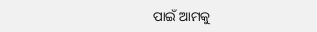ପାଇଁ ଆମକୁ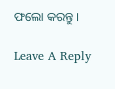ଫଲୋ କରନ୍ତୁ ।

Leave A Reply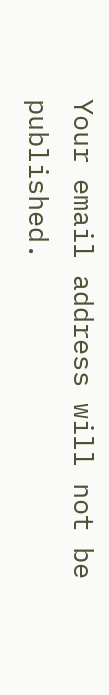Your email address will not be published.